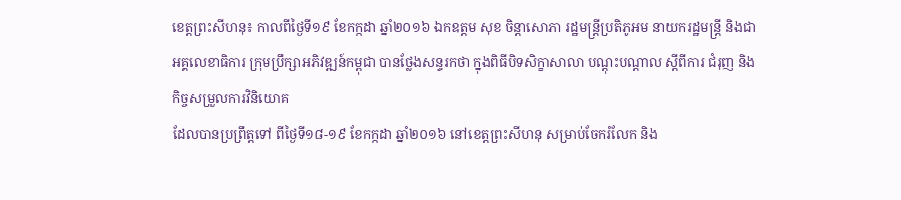ខេត្តព្រះសីហនុ៖ កាលពីថ្ងៃទី១៩ ខែកក្កដា ឆ្នាំ២០១៦ ឯកឧត្តម សុខ ចិន្តាសោភា រដ្ឋមន្រ្តីប្រតិភូអម នាយករដ្ឋមន្ត្រី និងជាអគ្គលេខាធិការ ក្រុមប្រឹក្សាអភិវឌ្ឍន៍កម្ពុជា បានថ្លែងសន្ទរកថា ក្នុងពិធីបិទសិក្ខាសាលា បណ្តុះបណ្តាល ស្តីពីការ ជំរុញ និងកិច្ចសម្រួលការវិនិយោគ
ដែលបានប្រព្រឹត្តទៅ ពីថ្ងៃទី១៨-១៩ ខែកក្កដា ឆ្នាំ២០១៦ នៅខេត្តព្រះសីហនុ សម្រាប់ចែករំលែក និង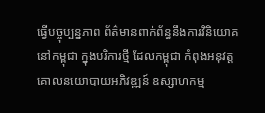ធ្វើបច្ចុប្បន្នភាព ព័ត៌មានពាក់ព័ន្ធនឹងការវិនិយោគ នៅកម្ពុជា ក្នុងបរិការថ្មី ដែលកម្ពុជា កំពុងអនុវត្តគោលនយោបាយអភិវឌ្ឍន៍ ឧស្សាហកម្ម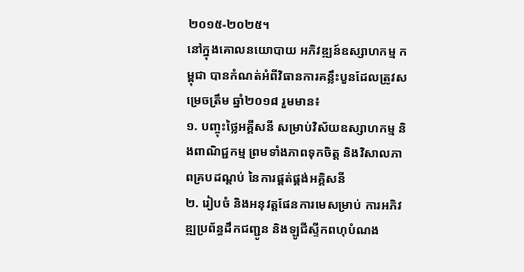២០១៥-២០២៥។
នៅក្នុងគោលនយោបាយ អភិវឌ្ឍន៍ឧស្សាហកម្ម កម្ពុជា បានកំណត់អំពីវិធានការគន្លឹះបួនដែលត្រូវសម្រេចត្រឹម ឆ្នាំ២០១៨ រួមមាន៖
១. បញ្ចុះថ្លៃអគ្គីសនី សម្រាប់វិស័យឧស្សាហកម្ម និងពាណិជ្ជកម្ម ព្រមទាំងភាពទុកចិត្ត និងវិសាលភាពគ្របដណ្តប់ នៃការផ្គត់ផ្គង់អគ្គិសនី
២. រៀបចំ និងអនុវត្តផែនការមេសម្រាប់ ការអភិវឌ្ឍប្រព័ន្ធដឹកជញ្ជូន និងឡូជីស្ទីកពហុបំណង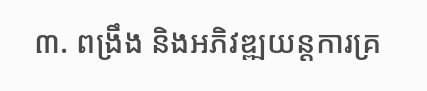៣. ពង្រឹង និងអភិវឌ្ឍយន្តការគ្រ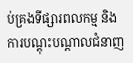ប់គ្រងទីផ្សារពលកម្ម និងការបណ្តុះបណ្តាលជំនាញ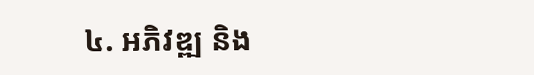៤. អភិវឌ្ឍ និង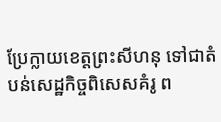ប្រែក្លាយខេត្តព្រះសីហនុ ទៅជាតំបន់សេដ្ឋកិច្ចពិសេសគំរូ ព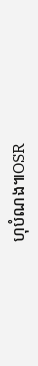ហុបំណង៕OSR